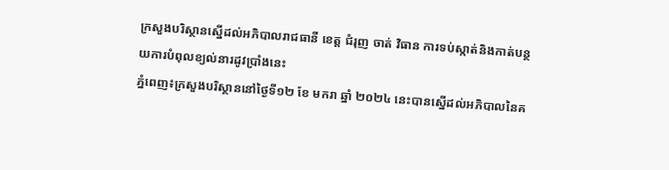ក្រសួងបរិស្ថានស្នើដល់អភិបាលរាជធានី ខេត្ត ជំរុញ ចាត់ វិធាន ការទប់ស្កាត់និងកាត់បន្ថយការបំពុលខ្យល់នារដូវប្រាំងនេះ
ភ្នំពេញ៖ក្រសួងបរិស្ថាននៅថ្ងៃទី១២ ខែ មករា ឆ្នាំ ២០២៤ នេះបានស្នើដល់អភិបាលនៃគ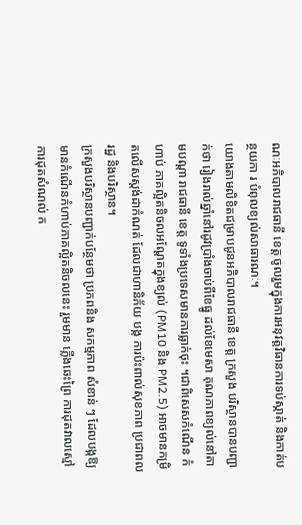ណៈអភិបាលរាជធានី ខេត្ត ចូលរួមក្នុងការអនុវត្តវិធានការទប់ស្កាត់ និងកាត់បន្ថយកា រ បំពុលខ្យល់សាធារណៈ។
យោងតាមលិខិតជម្រាបជូនអភិបាលរាជធានី ខេត្ត ក្រសួង បរិស្ថានបានបញ្ជាក់ថា រៀងរាល់ឆ្នាំនៅរដូវប្រាំងចាប់ពីខែធ្នូ ដល់ខែមេសា គុណភាពខ្យល់នៅតាមបណ្តា រាជធានី ខេត្ត ទូទាំងប្រទេសមានការធ្លាក់ចុះ ។ជាពិសេសកំណើន កំហាប់ ភាគល្អិតនិចលអណ្តែតក្នុងខ្យល់ (PM10 និង PM2.5) អាចមានកម្រិតលើសស្តង់ដាកំណត់ ដែលជាហានិភ័យ បង្ក ការប៉ះពាល់សុខភាព ប្រជាពលរដ្ឋ និងបរិស្ថាន។
ក្រសួងបរិស្ថានបញ្ជាក់បន្ថែមថា ប្រភពនិង សកម្មភាព សំខាន់ ៗ ដែលបង្កឱ្យមានកំណើនកំហាប់ភាគល្អិតនិចលនេះ រួមមាន ភ្លើងឆេះព្រៃ ការដុតវាលស្មៅ ការដុតសំណល់ ក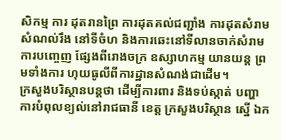សិកម្ម ការ ដុតរានព្រៃ ការដុតគល់ជញ្ជាំង ការដុតសំរាម សំណល់រឹង នៅទីចំហ និងការឆេះនៅទីលានចាក់សំរាម ការបញ្ចេញ ផ្សែងពីរោងចក្រ ឧស្សាហកម្ម យានយន្ត ព្រមទាំងការ ហុយធូលីពីការដ្ឋានសំណង់ជាដើម។
ក្រសួងបរិស្ថានបន្តថា ដើម្បីការពារ និងទប់ស្កាត់ បញ្ហា ការបំពុលខ្យល់នៅរាជធានី ខេត្ត ក្រសួងបរិស្ថាន ស្នើ ឯក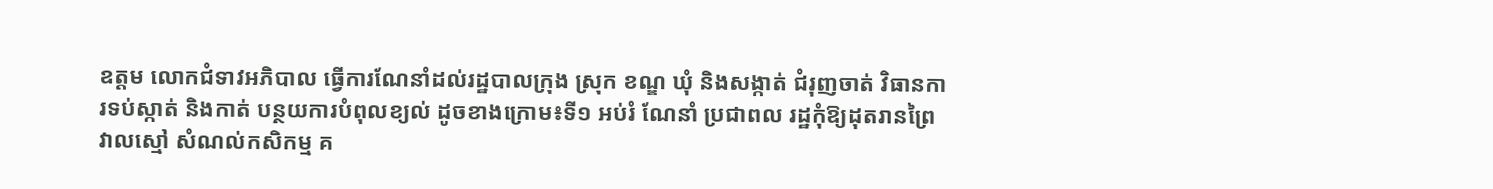ឧត្តម លោកជំទាវអភិបាល ធ្វើការណែនាំដល់រដ្ឋបាលក្រុង ស្រុក ខណ្ឌ ឃុំ និងសង្កាត់ ជំរុញចាត់ វិធានការទប់ស្កាត់ និងកាត់ បន្ថយការបំពុលខ្យល់ ដូចខាងក្រោម៖ទី១ អប់រំ ណែនាំ ប្រជាពល រដ្ឋកុំឱ្យដុតរានព្រៃ វាលស្មៅ សំណល់កសិកម្ម គ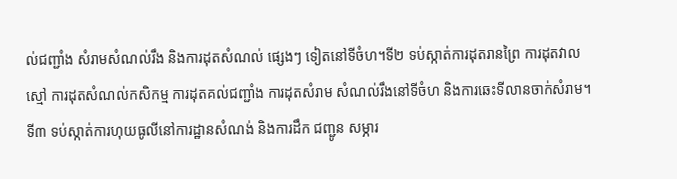ល់ជញ្ជាំង សំរាមសំណល់រឹង និងការដុតសំណល់ ផ្សេងៗ ទៀតនៅទីចំហ។ទី២ ទប់ស្កាត់ការដុតរានព្រៃ ការដុតវាលស្មៅ ការដុតសំណល់កសិកម្ម ការដុតគល់ជញ្ជាំង ការដុតសំរាម សំណល់រឹងនៅទីចំហ និងការឆេះទីលានចាក់សំរាម។ទី៣ ទប់ស្កាត់ការហុយធូលីនៅការដ្ឋានសំណង់ និងការដឹក ជញ្ជូន សម្ភារ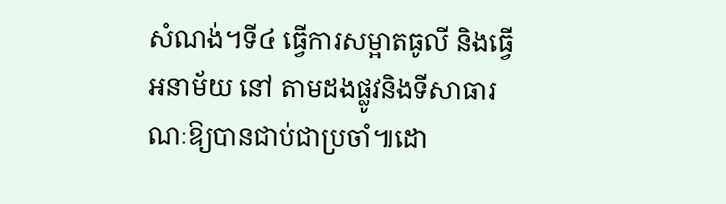សំណង់។ទី៤ ធ្វើការសម្អាតធូលី និងធ្វើអនាម័យ នៅ តាមដងផ្លូវនិងទីសាធារណៈឱ្យបានជាប់ជាប្រចាំ៕ដោ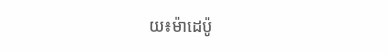យ៖ម៉ាដេប៉ូ